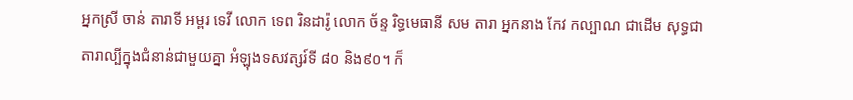អ្នកស្រី ចាន់ តារាទី អម្ពរ ទេវី លោក ទេព រិនដារ៉ូ លោក ច័ន្ទ រិទ្ធមេធានី សម តារា អ្នកនាង កែវ កល្បាណ ជាដើម សុទ្ធជាតារាល្បីក្នុងជំនាន់ជាមួយគ្នា អំឡុងទសវត្សរ៍ទី ៨០ និង៩០។ ក៏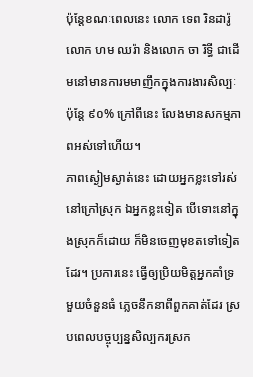ប៉ុន្តែខណៈពេលនេះ លោក ទេព រិនដារ៉ូ លោក ហម ឈរ៉ា និងលោក ចា រិទ្ធី ជាដើមនៅមានការមមាញឹកក្នុងការងារសិល្បៈ ប៉ុន្តែ ៩០% ក្រៅពីនេះ លែងមានសកម្មភាពអស់ទៅហើយ។
ភាពស្ងៀមស្ងាត់នេះ ដោយអ្នកខ្លះទៅរស់នៅក្រៅស្រុក ឯអ្នកខ្លះទៀត បើទោះនៅក្នុងស្រុកក៏ដោយ ក៏មិនចេញមុខតទៅទៀតដែរ។ ប្រការនេះ ធ្វើឲ្យប្រិយមិត្តអ្នកគាំទ្រ មួយចំនួនធំ ភ្លេចនឹកនាពីពួកគាត់ដែរ ស្របពេលបច្ចុប្បន្នសិល្បករស្រក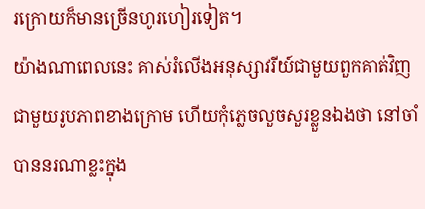រក្រោយក៏មានច្រើនហូរហៀរទៀត។
យ៉ាងណាពេលនេះ គាស់រំលើងអនុស្សាវរីយ៍ជាមួយពួកគាត់វិញ ជាមួយរូបភាពខាងក្រោម ហើយកុំភ្លេចលួចសួរខ្លួនឯងថា នៅចាំបាននរណាខ្លះក្នុង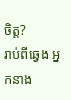ចិត្ត?
រាប់ពីឆ្វេង អ្នកនាង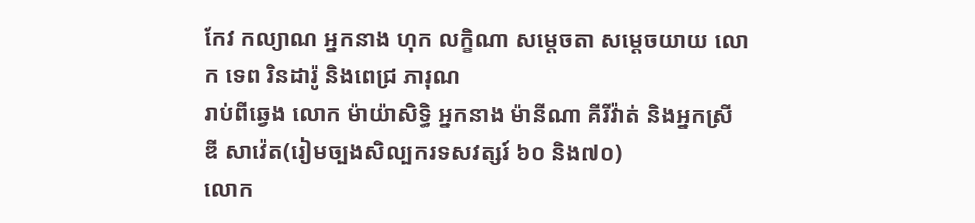កែវ កល្យាណ អ្នកនាង ហុក លក្ខិណា សម្តេចតា សម្តេចយាយ លោក ទេព រិនដារ៉ូ និងពេជ្រ ភារុណ
រាប់ពីឆ្វេង លោក ម៉ាយ៉ាសិទ្ធិ អ្នកនាង ម៉ានីណា គីរីវ៉ាត់ និងអ្នកស្រី ឌី សាវ៉េត(រៀមច្បងសិល្បករទសវត្សរ៍ ៦០ និង៧០)
លោក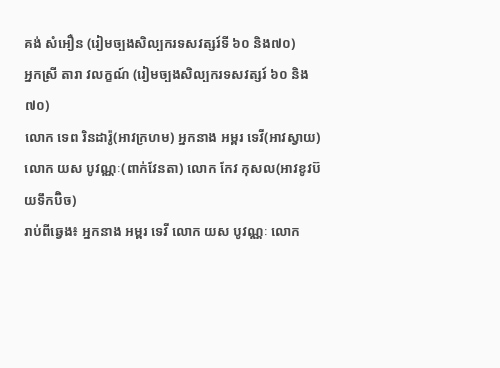គង់ សំអឿន (រៀមច្បងសិល្បករទសវត្សរ៍ទី ៦០ និង៧០)
អ្នកស្រី តារា វលក្ខណ៍ (រៀមច្បងសិល្បករទសវត្សរ៍ ៦០ និង៧០)
លោក ទេព រិនដារ៉ូ(អាវក្រហម) អ្នកនាង អម្ពរ ទេវី(អាវស្វាយ) លោក យស បូវណ្ណៈ(ពាក់វែនតា) លោក កែវ កុសល(អាវខូវប៊យទឹកប៊ិច)
រាប់ពីឆ្វេង៖ អ្នកនាង អម្ពរ ទេវី លោក យស បូវណ្ណៈ លោក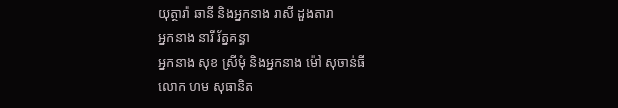យុត្ថារ៉ា ឆានី និងអ្នកនាង រាសី ដួងតារា
អ្នកនាង នារី រ័ត្នគន្ធា
អ្នកនាង សុខ ស្រីមុំ និងអ្នកនាង ម៉ៅ សុចាន់ធី
លោក ហម សុធានិត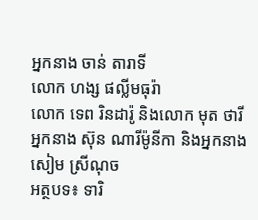អ្នកនាង ចាន់ តារាទី
លោក ហង្ស ផល្លីមធុរ៉ា
លោក ទេព រិនដារ៉ូ និងលោក មុត ថារី
អ្នកនាង ស៊ុន ណារីម៉ូនីកា និងអ្នកនាង សៀម ស្រីណុច
អត្ថបទ៖ ទារិ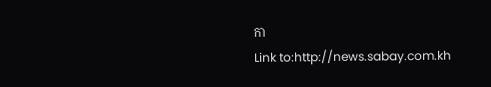កា
Link to:http://news.sabay.com.kh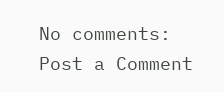No comments:
Post a Comment